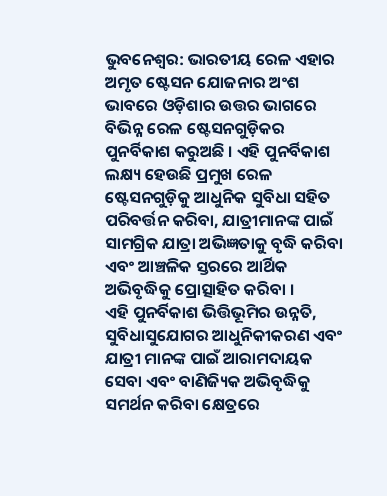ଭୁବନେଶ୍ୱର: ଭାରତୀୟ ରେଳ ଏହାର ଅମୃତ ଷ୍ଟେସନ ଯୋଜନାର ଅଂଶ ଭାବରେ ଓଡ଼ିଶାର ଉତ୍ତର ଭାଗରେ ବିଭିନ୍ନ ରେଳ ଷ୍ଟେସନଗୁଡ଼ିକର ପୁନର୍ବିକାଶ କରୁଅଛି । ଏହି ପୁନର୍ବିକାଶ ଲକ୍ଷ୍ୟ ହେଉଛି ପ୍ରମୁଖ ରେଳ ଷ୍ଟେସନଗୁଡ଼ିକୁ ଆଧୁନିକ ସୁବିଧା ସହିତ ପରିବର୍ତ୍ତନ କରିବା, ଯାତ୍ରୀମାନଙ୍କ ପାଇଁ ସାମଗ୍ରିକ ଯାତ୍ରା ଅଭିଜ୍ଞତାକୁ ବୃଦ୍ଧି କରିବା ଏବଂ ଆଞ୍ଚଳିକ ସ୍ତରରେ ଆର୍ଥିକ ଅଭିବୃଦ୍ଧିକୁ ପ୍ରୋତ୍ସାହିତ କରିବା ।
ଏହି ପୁନର୍ବିକାଶ ଭିତ୍ତିଭୂମିର ଉନ୍ନତି, ସୁବିଧାସୁଯୋଗର ଆଧୁନିକୀକରଣ ଏବଂ ଯାତ୍ରୀ ମାନଙ୍କ ପାଇଁ ଆରାମଦାୟକ ସେବା ଏବଂ ବାଣିଜ୍ୟିକ ଅଭିବୃଦ୍ଧିକୁ ସମର୍ଥନ କରିବା କ୍ଷେତ୍ରରେ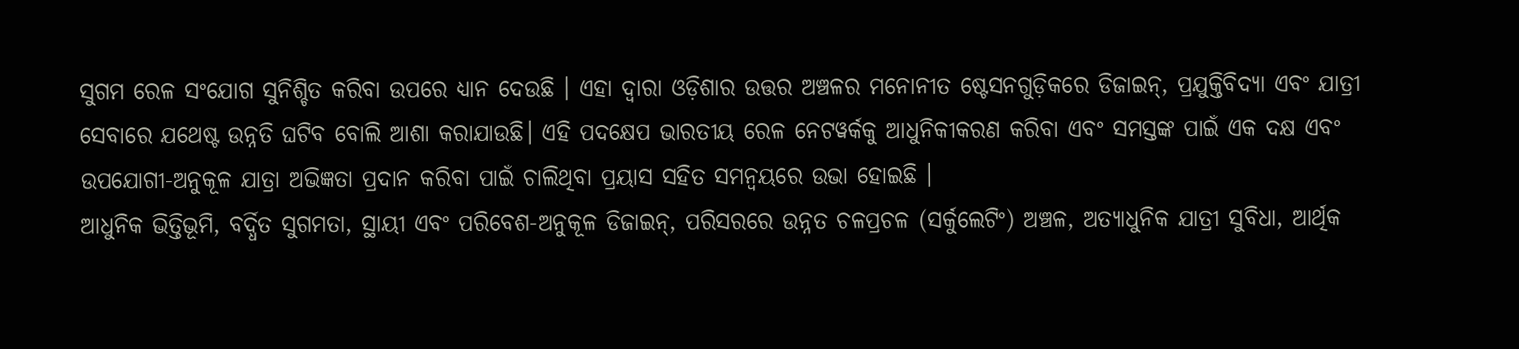ସୁଗମ ରେଳ ସଂଯୋଗ ସୁନିଶ୍ଚିତ କରିବା ଉପରେ ଧ୍ୟାନ ଦେଉଛି । ଏହା ଦ୍ୱାରା ଓଡ଼ିଶାର ଉତ୍ତର ଅଞ୍ଚଳର ମନୋନୀତ ଷ୍ଟେସନଗୁଡ଼ିକରେ ଡିଜାଇନ୍, ପ୍ରଯୁକ୍ତିବିଦ୍ୟା ଏବଂ ଯାତ୍ରୀ ସେବାରେ ଯଥେଷ୍ଟ ଉନ୍ନତି ଘଟିବ ବୋଲି ଆଶା କରାଯାଉଛି। ଏହି ପଦକ୍ଷେପ ଭାରତୀୟ ରେଳ ନେଟୱର୍କକୁ ଆଧୁନିକୀକରଣ କରିବା ଏବଂ ସମସ୍ତଙ୍କ ପାଇଁ ଏକ ଦକ୍ଷ ଏବଂ ଉପଯୋଗୀ-ଅନୁକୂଳ ଯାତ୍ରା ଅଭିଜ୍ଞତା ପ୍ରଦାନ କରିବା ପାଇଁ ଚାଲିଥିବା ପ୍ରୟାସ ସହିତ ସମନ୍ୱୟରେ ଉଭା ହୋଇଛି ।
ଆଧୁନିକ ଭିତ୍ତିଭୂମି, ବର୍ଦ୍ଧିତ ସୁଗମତା, ସ୍ଥାୟୀ ଏବଂ ପରିବେଶ-ଅନୁକୂଳ ଡିଜାଇନ୍, ପରିସରରେ ଉନ୍ନତ ଚଳପ୍ରଚଳ (ସର୍କୁଲେଟିଂ) ଅଞ୍ଚଳ, ଅତ୍ୟାଧୁନିକ ଯାତ୍ରୀ ସୁବିଧା, ଆର୍ଥିକ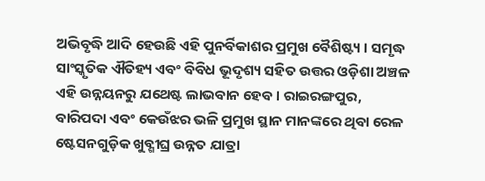ଅଭିବୃଦ୍ଧି ଆଦି ହେଉଛି ଏହି ପୁନର୍ବିକାଶର ପ୍ରମୁଖ ବୈଶିଷ୍ଟ୍ୟ । ସମୃଦ୍ଧ ସାଂସ୍କୃତିକ ଐତିହ୍ୟ ଏବଂ ବିବିଧ ଭୂଦୃଶ୍ୟ ସହିତ ଉତ୍ତର ଓଡ଼ିଶା ଅଞ୍ଚଳ ଏହି ଉନ୍ନୟନରୁ ଯଥେଷ୍ଟ ଲାଭବାନ ହେବ । ରାଇରଙ୍ଗପୁର, ବାରିପଦା ଏବଂ କେଉଁଝର ଭଳି ପ୍ରମୁଖ ସ୍ଥାନ ମାନଙ୍କରେ ଥିବା ରେଳ ଷ୍ଟେସନଗୁଡ଼ିକ ଖୁବ୍ଶୀଘ୍ର ଉନ୍ନତ ଯାତ୍ରା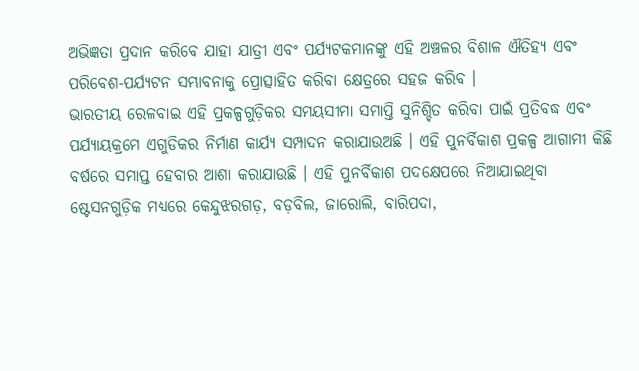ଅଭିଜ୍ଞତା ପ୍ରଦାନ କରିବେ ଯାହା ଯାତ୍ରୀ ଏବଂ ପର୍ଯ୍ୟଟକମାନଙ୍କୁ ଏହି ଅଞ୍ଚଳର ବିଶାଳ ଐତିହ୍ୟ ଏବଂ ପରିବେଶ-ପର୍ଯ୍ୟଟନ ସମ୍ଭାବନାକୁ ପ୍ରୋତ୍ସାହିତ କରିବା କ୍ଷେତ୍ରରେ ସହଜ କରିବ ।
ଭାରତୀୟ ରେଳବାଇ ଏହି ପ୍ରକଳ୍ପଗୁଡ଼ିକର ସମୟସୀମା ସମାପ୍ତି ସୁନିଶ୍ଚିତ କରିବା ପାଇଁ ପ୍ରତିବଦ୍ଧ ଏବଂ ପର୍ଯ୍ୟାୟକ୍ରମେ ଏଗୁଡିକର ନିର୍ମାଣ କାର୍ଯ୍ୟ ସମ୍ପାଦନ କରାଯାଉଅଛି । ଏହି ପୁନର୍ବିକାଶ ପ୍ରକଳ୍ପ ଆଗାମୀ କିଛି ବର୍ଷରେ ସମାପ୍ତ ହେବାର ଆଶା କରାଯାଉଛି । ଏହି ପୁନର୍ବିକାଶ ପଦକ୍ଷେପରେ ନିଆଯାଇଥିବା ଷ୍ଟେସନଗୁଡ଼ିକ ମଧ୍ୟରେ କେନ୍ଦୁଝରଗଡ଼, ବଡ଼ବିଲ, ଜାରୋଲି, ବାରିପଦା,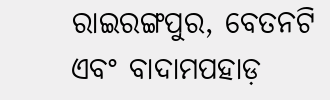ରାଇରଙ୍ଗପୁର, ବେତନଟି ଏବଂ ବାଦାମପହାଡ଼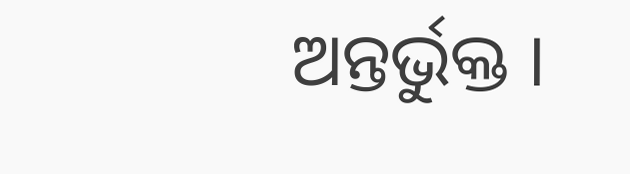ଅନ୍ତର୍ଭୁକ୍ତ ।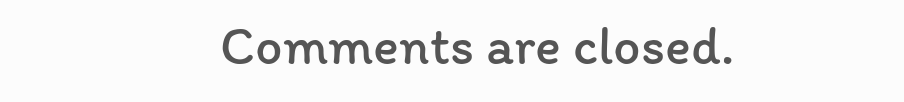Comments are closed.